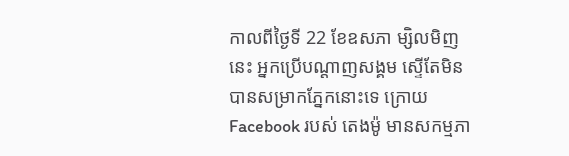កាលពីថ្ងៃទី 22 ខែឧសភា ម្សិលមិញនេះ អ្នកប្រើបណ្ដាញសង្គម ស្ទើតែមិនបានសម្រាកភ្នែកនោះទេ ក្រោយ Facebook របស់ តេងម៉ូ មានសកម្មភា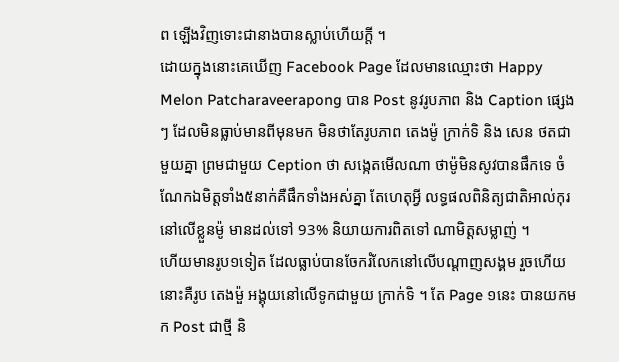ព ឡើងវិញទោះជានាងបានស្លាប់ហើយក្ដី ។
ដោយក្នុងនោះគេឃើញ Facebook Page ដែលមានឈ្មោះថា Happy Melon Patcharaveerapong បាន Post នូវរូបភាព និង Caption ផ្សេងៗ ដែលមិនធ្លាប់មានពីមុនមក មិនថាតែរូបភាព តេងម៉ូ ក្រាក់ទិ និង សេន ថតជាមួយគ្នា ព្រមជាមួយ Ception ថា សង្កេតមើលណា ថាម៉ូមិនសូវបានផឹកទេ ចំណែកឯមិត្តទាំង៥នាក់គឺផឹកទាំងអស់គ្នា តែហេតុអ្វី លទ្ធផលពិនិត្យជាតិអាល់កុរ នៅលើខ្លួនម៉ូ មានដល់ទៅ 93% និយាយការពិតទៅ ណាមិត្តសម្លាញ់ ។
ហើយមានរូប១ទៀត ដែលធ្លាប់បានចែករំលែកនៅលើបណ្ដាញសង្គម រួចហើយ នោះគឺរូប តេងម៉ួ អង្គុយនៅលើទូកជាមួយ ក្រាក់ទិ ។ តែ Page ១នេះ បានយកមក Post ជាថ្មី និ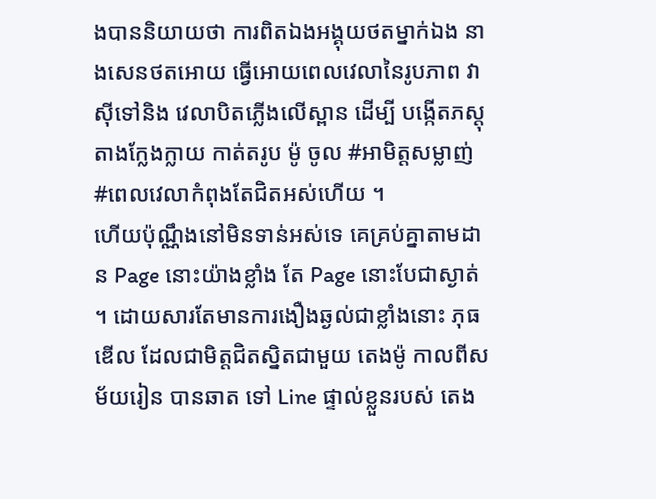ងបាននិយាយថា ការពិតឯងអង្គុយថតម្នាក់ឯង នាងសេនថតអោយ ធ្វើអោយពេលវេលានៃរូបភាព វាសុីទៅនិង វេលាបិតភ្លើងលើស្ពាន ដើម្បី បង្កើតភស្តុតាងក្លែងក្លាយ កាត់តរូប ម៉ូ ចូល #អាមិត្តសម្លាញ់ #ពេលវេលាកំពុងតែជិតអស់ហើយ ។
ហើយប៉ុណ្ណឹងនៅមិនទាន់អស់ទេ គេគ្រប់គ្នាតាមដាន Page នោះយ៉ាងខ្លាំង តែ Page នោះបែជាស្ងាត់ ។ ដោយសារតែមានការងឿងឆ្ងល់ជាខ្លាំងនោះ ភុធឌើល ដែលជាមិត្តជិតស្និតជាមួយ តេងម៉ូ កាលពីសម័យរៀន បានឆាត ទៅ Line ផ្ទាល់ខ្លួនរបស់ តេង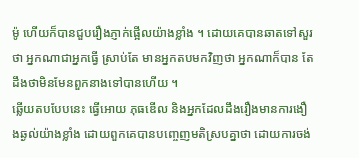ម៉ូ ហើយក៏បានជួបរឿងភ្ញាក់ផ្អើលយ៉ាងខ្លាំង ។ ដោយគេបានឆាតទៅសួរថា អ្នកណាជាអ្នកធ្វើ ស្រាប់តែ មានអ្នកតបមកវិញថា អ្នកណាក៏បាន តែដឹងថាមិនមែនពួកនាងទៅបានហើយ ។
ឆ្លើយតបបែបនេះ ធ្វើអោយ ភុធឌើល និងអ្នកដែលដឹងរឿងមានការងឿងឆ្ងល់យ៉ាងខ្លាំង ដោយពួកគេបានបញ្ចេញមតិស្របគ្នាថា ដោយការចង់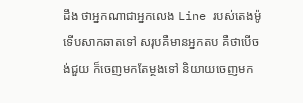ដឹង ថាអ្នកណាជាអ្នកលេង Line របស់តេងម៉ូ ទើបសាកឆាតទៅ សរុបគឺមានអ្នកតប គឺថាបើចង់ជួយ ក៏ចេញមកតែម្ថងទៅ និយាយចេញមក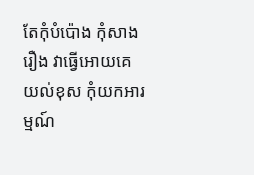តែកុំបំប៉ោង កុំសាងរឿង វាធ្វើអោយគេយល់ខុស កុំយកអារម្មណ៍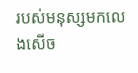របស់មនុស្សមកលេងសើច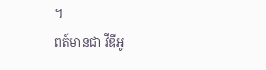។
ពត៍មានជា វីឌីអូ